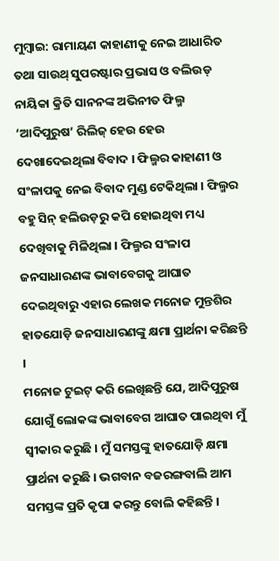ମୁମ୍ବାଇ: ରାମାୟଣ କାହାଣୀକୁ ନେଇ ଆଧାରିତ ତଥା ସାଉଥ୍ ସୁପରଷ୍ଟାର ପ୍ରଭାସ ଓ ବଲିଉଡ୍ ନାୟିକା କ୍ରିତି ସାନନଙ୍କ ଅଭିନୀତ ଫିଲ୍ମ ‘ଆଦିପୁରୁଷ’ ରିଲିଜ୍ ହେଉ ହେଉ ଦେଖାଦେଇଥିଲା ବିବାଦ । ଫିଲ୍ମର କାହାଣୀ ଓ ସଂଳାପକୁ ନେଇ ବିବାଦ ମୁଣ୍ଡ ଟେକିଥିଲା । ଫିଲ୍ମର ବହୁ ସିନ୍ ହଲିଉଡ଼ରୁ କପି ହୋଇଥିବା ମଧ୍ୟ ଦେଖିବାକୁ ମିଳିଥିଲା । ଫିଲ୍ମର ସଂଳାପ ଜନସାଧାରଣଙ୍କ ଭାବାବେଗକୁ ଆଘାତ ଦେଇଥିବାରୁ ଏହାର ଲେଖକ ମନୋଜ ମୁନ୍ତଶିର ହାତଯୋଡ଼ି ଜନସାଧାରଣଙ୍କୁ କ୍ଷମା ପ୍ରାର୍ଥନା କରିଛନ୍ତି ।
ମନୋଜ ଟୁଇଟ୍ କରି ଲେଖିଛନ୍ତି ଯେ, ଆଦିପୁରୁଷ ଯୋଗୁଁ ଲୋକଙ୍କ ଭାବାବେଗ ଆଘାତ ପାଇଥିବା ମୁଁ ସ୍ୱୀକାର କରୁଛି । ମୁଁ ସମସ୍ତଙ୍କୁ ହାତଯୋଡ଼ି କ୍ଷମା ପ୍ରାର୍ଥନା କରୁଛି । ଭଗବାନ ବଜରଙ୍ଗବାଲି ଆମ ସମସ୍ତଙ୍କ ପ୍ରତି କୃପା କରନ୍ତୁ ବୋଲି କହିଛନ୍ତି ।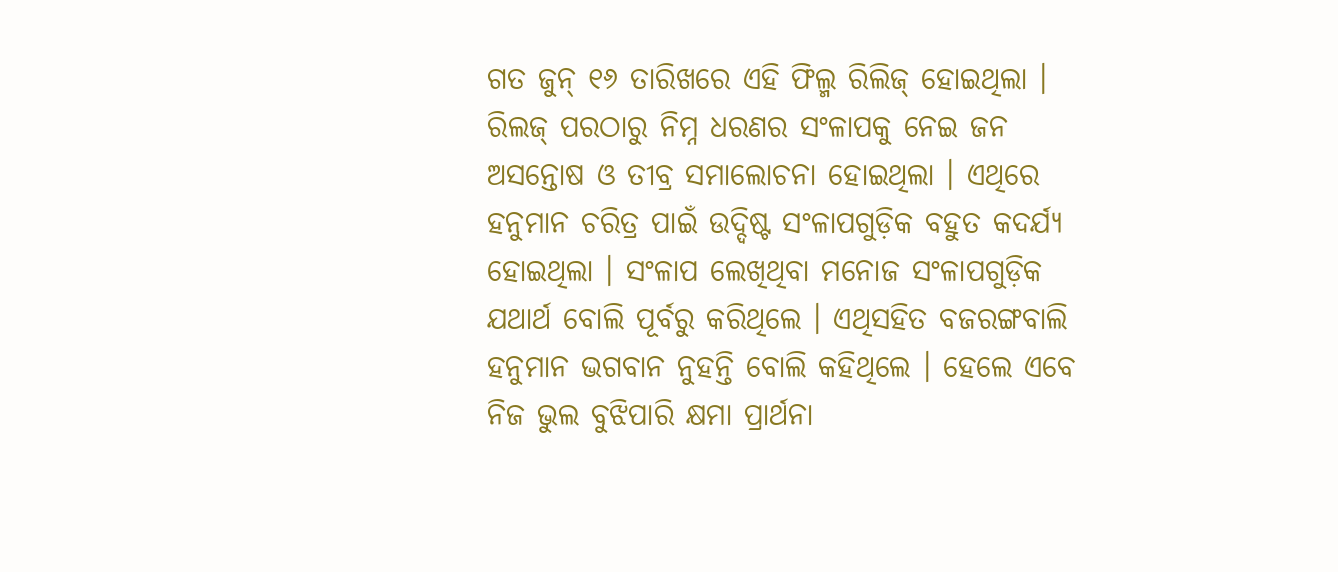ଗତ ଜୁନ୍ ୧୬ ତାରିଖରେ ଏହି ଫିଲ୍ମ ରିଲିଜ୍ ହୋଇଥିଲା । ରିଲଜ୍ ପରଠାରୁ ନିମ୍ନ ଧରଣର ସଂଳାପକୁ ନେଇ ଜନ ଅସନ୍ତୋଷ ଓ ତୀବ୍ର ସମାଲୋଚନା ହୋଇଥିଲା । ଏଥିରେ ହନୁମାନ ଚରିତ୍ର ପାଇଁ ଉଦ୍ଦିଷ୍ଟ ସଂଳାପଗୁଡ଼ିକ ବହୁତ କଦର୍ଯ୍ୟ ହୋଇଥିଲା । ସଂଳାପ ଲେଖିଥିବା ମନୋଜ ସଂଳାପଗୁଡ଼ିକ ଯଥାର୍ଥ ବୋଲି ପୂର୍ବରୁ କରିଥିଲେ । ଏଥିସହିତ ବଜରଙ୍ଗବାଲି ହନୁମାନ ଭଗବାନ ନୁହନ୍ତି ବୋଲି କହିଥିଲେ । ହେଲେ ଏବେ ନିଜ ଭୁଲ ବୁଝିପାରି କ୍ଷମା ପ୍ରାର୍ଥନା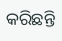କରିଛନ୍ତି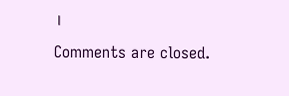।
Comments are closed.